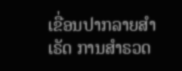ເຂື່ອນປາກລາຍສຳເຣັດ ການສຳຣວດ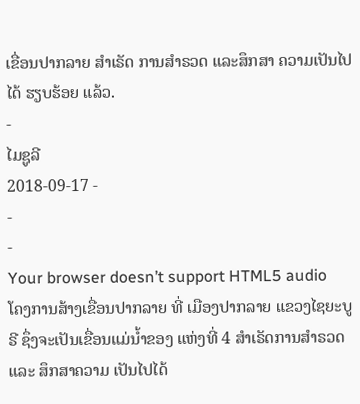ເຂື່ອນປາກລາຍ ສຳເຣັດ ການສຳຣວດ ແລະສຶກສາ ຄວາມເປັນໄປໄດ້ ຮຽບຮ້ອຍ ແລ້ວ.
-
ໄມຊູລີ
2018-09-17 -
-
-
Your browser doesn’t support HTML5 audio
ໂຄງການສ້າງເຂື່ອນປາກລາຍ ທີ່ ເມືອງປາກລາຍ ແຂວງໄຊຍະບູຣີ ຊຶ່ງຈະເປັນເຂື່ອນແມ່ນໍ້າຂອງ ແຫ່ງທີ່ 4 ສຳເຣັດການສຳຣວດ ແລະ ສຶກສາຄວາມ ເປັນໄປໄດ້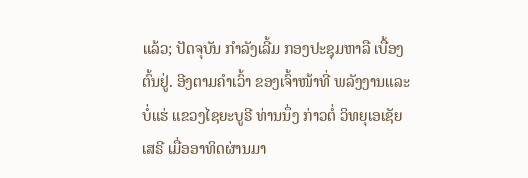ແລ້ວ; ປັດຈຸບັນ ກຳລັງເລີ້ມ ກອງປະຊຸມຫາລື ເບື້ອງຕົ້ນຢູ່. ອີງຕາມຄຳເວົ້າ ຂອງເຈົ້າໜ້າທີ່ ພລັງງານແລະບໍ່ແຮ່ ແຂວງໄຊຍະບູຣີ ທ່ານນຶ່ງ ກ່າວຕໍ່ ວິທຍຸເອເຊັຍເສຣີ ເມື່ອອາທິດຜ່ານມາ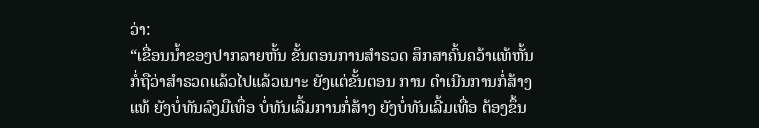ວ່າ:
“ເຂື່ອນນໍ້າຂອງປາກລາຍຫັ້ນ ຂັ້ນຕອນການສຳຣວດ ສຶກສາຄົ້ນຄວ້າແທ້ຫັ້ນ ກໍ່ຖືວ່າສຳຣວດແລ້ວໄປແລ້ວເນາະ ຍັງແຕ່ຂັ້ນຕອນ ການ ດຳເນີນການກໍ່ສ້າງແທ້ ຍັງບໍ່ທັນລົງມືເທຶ່ອ ບໍ່ທັນເລີ້ມການກໍ່ສ້າງ ຍັງບໍ່ທັນເລີ້ມເທື່ອ ຕ້ອງຂຶ້ນ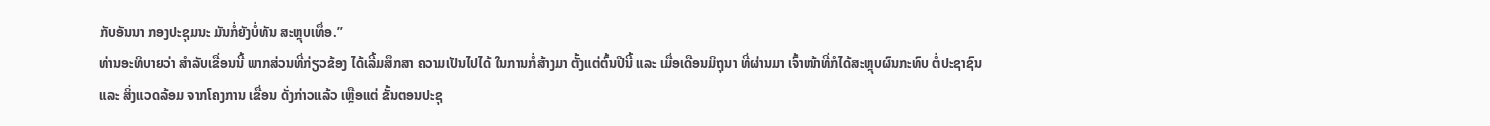ກັບອັນນາ ກອງປະຊຸມນະ ມັນກໍ່ຍັງບໍ່ທັນ ສະຫຼຸບເທຶ່ອ.”
ທ່ານອະທິບາຍວ່າ ສຳລັບເຂື່ອນນີ້ ພາກສ່ວນທີ່ກ່ຽວຂ້ອງ ໄດ້ເລີ້ມສຶກສາ ຄວາມເປັນໄປໄດ້ ໃນການກໍ່ສ້າງມາ ຕັ້ງແຕ່ຕົ້ນປີນີ້ ແລະ ເມື່ອເດືອນມິຖຸນາ ທີ່ຜ່ານມາ ເຈົ້າໜ້າທີ່ກໍໄດ້ສະຫຼຸບຜົນກະທົບ ຕໍ່ປະຊາຊົນ ແລະ ສິ່ງແວດລ້ອມ ຈາກໂຄງການ ເຂື່ອນ ດັ່ງກ່າວແລ້ວ ເຫຼືອແຕ່ ຂັ້ນຕອນປະຊຸ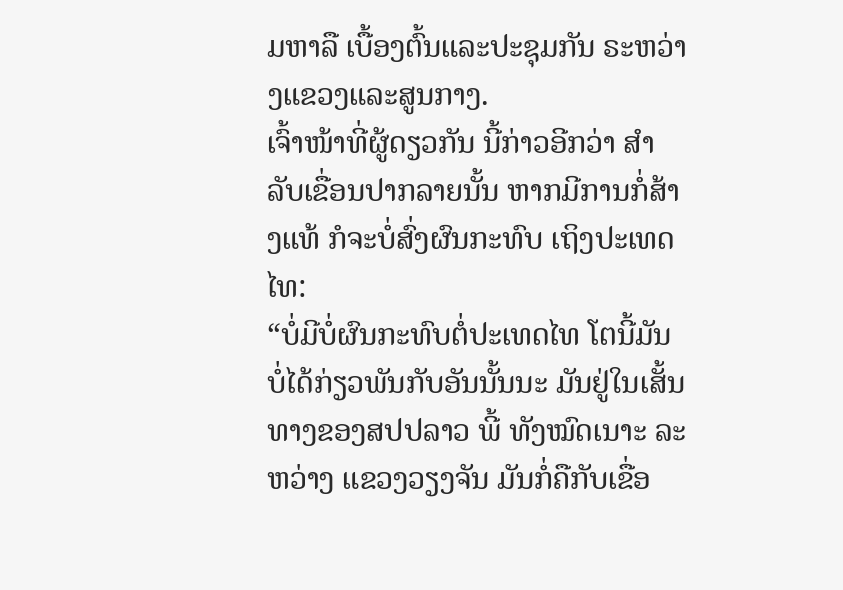ມຫາລື ເບື້ອງຕົ້ນແລະປະຊຸມກັນ ຣະຫວ່າງແຂວງແລະສູນກາງ.
ເຈົ້າໜ້າທີ່ຜູ້ດຽວກັນ ນີ້ກ່າວອີກວ່າ ສຳລັບເຂື່ອນປາກລາຍນັ້ນ ຫາກມີການກໍ່ສ້າງແທ້ ກໍຈະບໍ່ສົ່ງຜົນກະທົບ ເຖິງປະເທດໄທ:
“ບໍ່ມີບໍ່ຜົນກະທົບຕໍ່ປະເທດໄທ ໂຕນີ້ມັນບໍ່ໄດ້ກ່ຽວພັນກັບອັນນັ້ນນະ ມັນຢູ່ໃນເສັ້ນທາງຂອງສປປລາວ ພີ້ ທັງໝົດເນາະ ລະຫວ່າງ ແຂວງວຽງຈັນ ມັນກໍ່ຄືກັບເຂື່ອ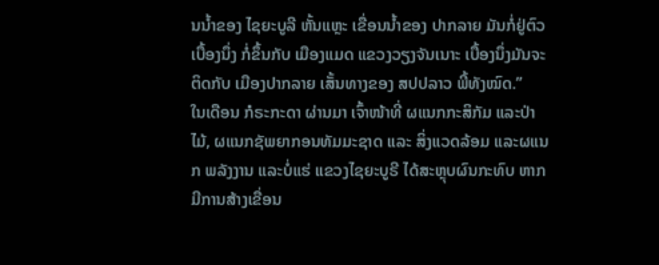ນນໍ້າຂອງ ໄຊຍະບູລີ ຫັ້ນແຫຼະ ເຂື່ອນນໍ້າຂອງ ປາກລາຍ ມັນກໍ່ຢູ່ຕົວເບື້ອງນຶ່ງ ກໍ່ຂຶ້ນກັບ ເມືອງແມດ ແຂວງວຽງຈັນເນາະ ເບື້ອງນຶ່ງມັນຈະຕິດກັບ ເມືອງປາກລາຍ ເສັ້ນທາງຂອງ ສປປລາວ ພີ້ທັງໝົດ.”
ໃນເດືອນ ກໍຣະກະດາ ຜ່ານມາ ເຈົ້າໜ້າທີ່ ຜແນກກະສິກັມ ແລະປ່າໄມ້, ຜແນກຊັພຍາກອນທັມມະຊາດ ແລະ ສິ່ງແວດລ້ອມ ແລະຜແນກ ພລັງງານ ແລະບໍ່ແຮ່ ແຂວງໄຊຍະບູຣີ ໄດ້ສະຫຼຸບຜົນກະທົບ ຫາກມີການສ້າງເຂື່ອນ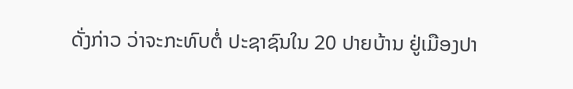ດັ່ງກ່າວ ວ່າຈະກະທົບຕໍ່ ປະຊາຊົນໃນ 20 ປາຍບ້ານ ຢູ່ເມືອງປາ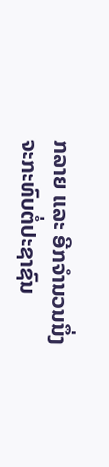ກລາຍ ແລະ ອີກຈຳນວນນຶ່ງ ຈະກະທົບຕໍ່ປະຊາຊົນ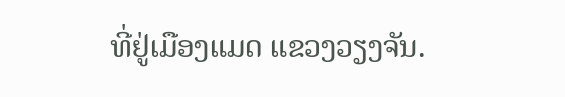ທີ່ຢູ່ເມືອງແມດ ແຂວງວຽງຈັນ.